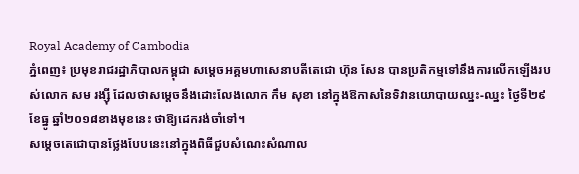Royal Academy of Cambodia
ភ្នំពេញ៖ ប្រមុខរាជរដ្ឋាភិបាលកម្ពុជា សម្ដេចអគ្គមហាសេនាបតីតេជោ ហ៊ុន សែន បានប្រតិកម្មទៅនឹងការលើកឡើងរបស់លោក សម រង្ស៊ី ដែលថាសម្ដេចនឹងដោះលែងលោក កឹម សុខា នៅក្នុងឱកាសនៃទិវានយោបាយឈ្នះ-ឈ្នះ ថ្ងៃទី២៩ ខែធ្នូ ឆ្នាំ២០១៨ខាងមុខនេះ ថាឱ្យដេករង់ចាំទៅ។
សម្ដេចតេជោបានថ្លែងបែបនេះនៅក្នុងពិធីជួបសំណេះសំណាល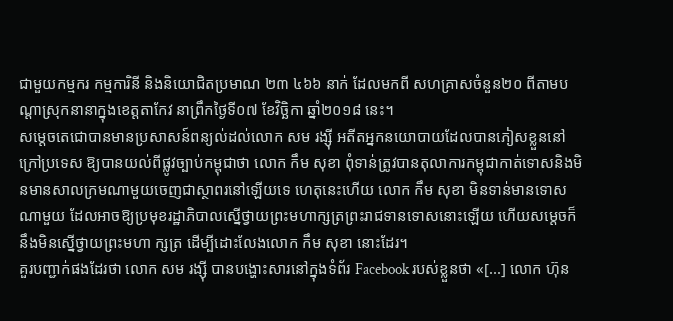ជាមួយកម្មករ កម្មការិនី និងនិយោជិតប្រមាណ ២៣ ៤៦៦ នាក់ ដែលមកពី សហគ្រាសចំនួន២០ ពីតាមបណ្ដាស្រុកនានាក្នុងខេត្តតាកែវ នាព្រឹកថ្ងៃទី០៧ ខែវិច្ឆិកា ឆ្នាំ២០១៨ នេះ។
សម្ដេចតេជោបានមានប្រសាសន៍ពន្យល់ដល់លោក សម រង្ស៊ី អតីតអ្នកនយោបាយដែលបានភៀសខ្លួននៅក្រៅប្រទេស ឱ្យបានយល់ពីផ្លូវច្បាប់កម្ពុជាថា លោក កឹម សុខា ពុំទាន់ត្រូវបានតុលាការកម្ពុជាកាត់ទោសនិងមិនមានសាលក្រមណាមួយចេញជាស្ថាពរនៅឡើយទេ ហេតុនេះហើយ លោក កឹម សុខា មិនទាន់មានទោសណាមួយ ដែលអាចឱ្យប្រមុខរដ្ឋាភិបាលស្នើថ្វាយព្រះមហាក្សត្រព្រះរាជទានទោសនោះឡើយ ហើយសម្ដេចក៏នឹងមិនស្នើថ្វាយព្រះមហា ក្សត្រ ដើម្បីដោះលែងលោក កឹម សុខា នោះដែរ។
គួរបញ្ជាក់ផងដែរថា លោក សម រង្ស៊ី បានបង្ហោះសារនៅក្នុងទំព័រ Facebook របស់ខ្លួនថា «[...] លោក ហ៊ុន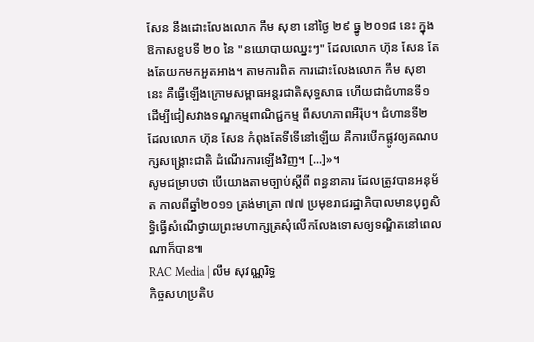សែន នឹងដោះលែងលោក កឹម សុខា នៅថ្ងៃ ២៩ ធ្នូ ២០១៨ នេះ ក្នុងឱកាសខួបទី ២០ នៃ "នយោបាយឈ្នះៗ" ដែលលោក ហ៊ុន សែន តែងតែយកមកអួតអាង។ តាមការពិត ការដោះលែងលោក កឹម សុខា នេះ គឺធ្វើឡើងក្រោមសម្ពាធអន្តរជាតិសុទ្ធសាធ ហើយជាជំហានទី១ ដើម្បីជៀសវាងទណ្ឌកម្មពាណិជ្ជកម្ម ពីសហភាពអឺរ៉ុប។ ជំហានទី២ ដែលលោក ហ៊ុន សែន កំពុងតែទីទើនៅឡើយ គឺការបើកផ្លូវឲ្យគណបក្សសង្គ្រោះជាតិ ដំណើរការឡើងវិញ។ [...]»។
សូមជម្រាបថា បើយោងតាមច្បាប់ស្ដីពី ពន្ធនាគារ ដែលត្រូវបានអនុម័ត កាលពីឆ្នាំ២០១១ ត្រង់មាត្រា ៧៧ ប្រមុខរាជរដ្ឋាភិបាលមានបុព្វសិទ្ធិធ្វើសំណើថ្វាយព្រះមហាក្សត្រសុំលើកលែងទោសឲ្យទណ្ឌិតនៅពេលណាក៏បាន៕
RAC Media | លឹម សុវណ្ណរិទ្ធ
កិច្ចសហប្រតិប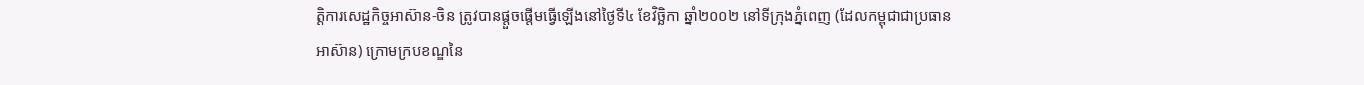ត្តិការសេដ្ឋកិច្ចអាស៊ាន-ចិន ត្រូវបានផ្តួចផ្តើមធ្វើឡើងនៅថ្ងៃទី៤ ខែវិច្ឆិកា ឆ្នាំ២០០២ នៅទីក្រុងភ្នំពេញ (ដែលកម្ពុជាជាប្រធានអាស៊ាន) ក្រោមក្របខណ្ឌនៃ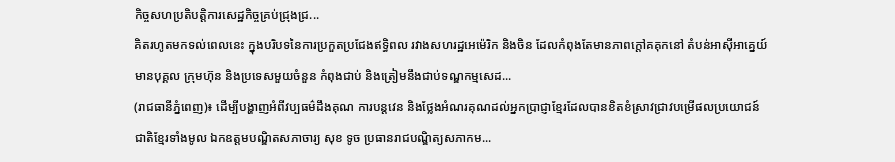កិច្ចសហប្រតិបត្តិការសេដ្ឋកិច្ចគ្រប់ជ្រុងជ្រ...
គិតរហូតមកទល់ពេលនេះ ក្នុងបរិបទនៃការប្រកួតប្រជែងឥទ្ធិពល រវាងសហរដ្ឋអេម៉េរិក និងចិន ដែលកំពុងតែមានភាពក្តៅគគុកនៅ តំបន់អាស៊ីអាគ្នេយ៍ មានបុគ្គល ក្រុមហ៊ុន និងប្រទេសមួយចំនួន កំពុងជាប់ និងត្រៀមនឹងជាប់ទណ្ឌកម្មសេដ...
(រាជធានីភ្នំពេញ)៖ ដើម្បីបង្ហាញអំពីវប្បធម៌ដឹងគុណ ការបន្តវេន និងថ្លែងអំណរគុណដល់អ្នកប្រាជ្ញាខ្មែរដែលបានខិតខំស្រាវជ្រាវបម្រើផលប្រយោជន៍ជាតិខ្មែរទាំងមូល ឯកឧត្តមបណ្ឌិតសភាចារ្យ សុខ ទូច ប្រធានរាជបណ្ឌិត្យសភាកម...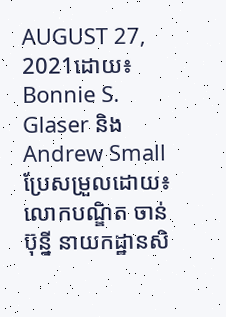AUGUST 27, 2021ដោយ៖ Bonnie S. Glaser និងAndrew Smallប្រែសម្រួលដោយ៖ លោកបណ្ឌិត ចាន់ ប៊ុន្នី នាយកដ្ឋានសិ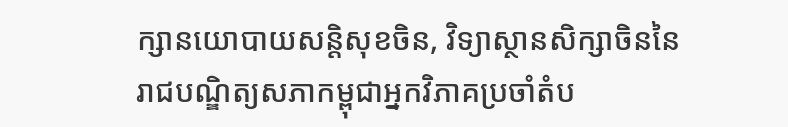ក្សានយោបាយសន្តិសុខចិន, វិទ្យាស្ថានសិក្សាចិននៃរាជបណ្ឌិត្យសភាកម្ពុជាអ្នកវិភាគប្រចាំតំប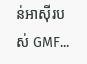ន់អាស៊ីរបស់ GMF...